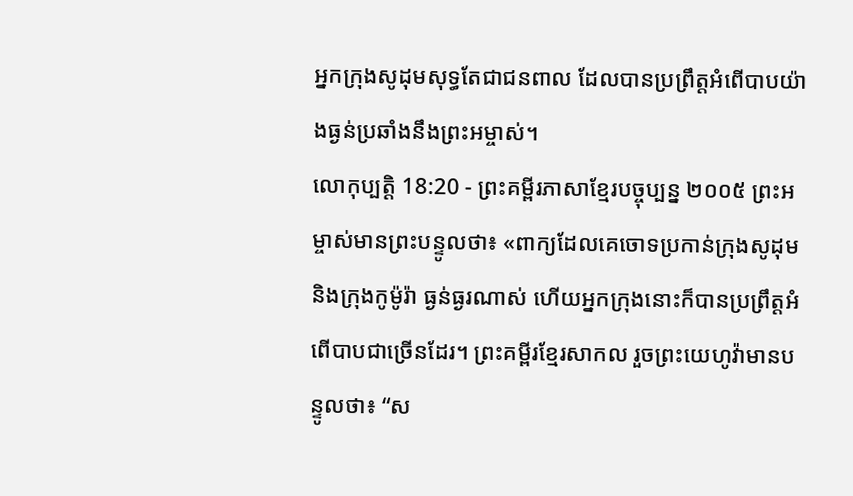អ្នកក្រុងសូដុមសុទ្ធតែជាជនពាល ដែលបានប្រព្រឹត្តអំពើបាបយ៉ាងធ្ងន់ប្រឆាំងនឹងព្រះអម្ចាស់។
លោកុប្បត្តិ 18:20 - ព្រះគម្ពីរភាសាខ្មែរបច្ចុប្បន្ន ២០០៥ ព្រះអម្ចាស់មានព្រះបន្ទូលថា៖ «ពាក្យដែលគេចោទប្រកាន់ក្រុងសូដុម និងក្រុងកូម៉ូរ៉ា ធ្ងន់ធ្ងរណាស់ ហើយអ្នកក្រុងនោះក៏បានប្រព្រឹត្តអំពើបាបជាច្រើនដែរ។ ព្រះគម្ពីរខ្មែរសាកល រួចព្រះយេហូវ៉ាមានបន្ទូលថា៖ “ស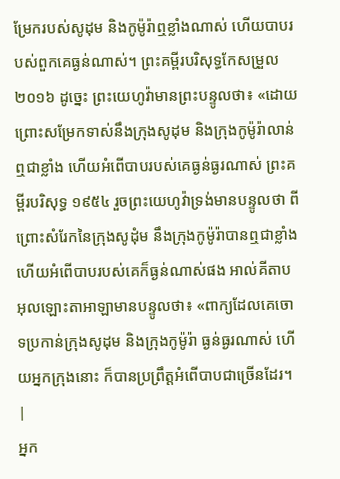ម្រែករបស់សូដុម និងកូម៉ូរ៉ាឮខ្លាំងណាស់ ហើយបាបរបស់ពួកគេធ្ងន់ណាស់។ ព្រះគម្ពីរបរិសុទ្ធកែសម្រួល ២០១៦ ដូច្នេះ ព្រះយេហូវ៉ាមានព្រះបន្ទូលថា៖ «ដោយព្រោះសម្រែកទាស់នឹងក្រុងសូដុម និងក្រុងកូម៉ូរ៉ាលាន់ឮជាខ្លាំង ហើយអំពើបាបរបស់គេធ្ងន់ធ្ងរណាស់ ព្រះគម្ពីរបរិសុទ្ធ ១៩៥៤ រួចព្រះយេហូវ៉ាទ្រង់មានបន្ទូលថា ពីព្រោះសំរែកនៃក្រុងសូដុំម នឹងក្រុងកូម៉ូរ៉ាបានឮជាខ្លាំង ហើយអំពើបាបរបស់គេក៏ធ្ងន់ណាស់ផង អាល់គីតាប អុលឡោះតាអាឡាមានបន្ទូលថា៖ «ពាក្យដែលគេចោទប្រកាន់ក្រុងសូដុម និងក្រុងកូម៉ូរ៉ា ធ្ងន់ធ្ងរណាស់ ហើយអ្នកក្រុងនោះ ក៏បានប្រព្រឹត្តអំពើបាបជាច្រើនដែរ។ |
អ្នក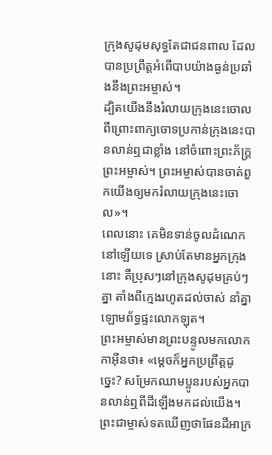ក្រុងសូដុមសុទ្ធតែជាជនពាល ដែលបានប្រព្រឹត្តអំពើបាបយ៉ាងធ្ងន់ប្រឆាំងនឹងព្រះអម្ចាស់។
ដ្បិតយើងនឹងរំលាយក្រុងនេះចោល ពីព្រោះពាក្យចោទប្រកាន់ក្រុងនេះបានលាន់ឮជាខ្លាំង នៅចំពោះព្រះភ័ក្ត្រព្រះអម្ចាស់។ ព្រះអម្ចាស់បានចាត់ពួកយើងឲ្យមករំលាយក្រុងនេះចោល»។
ពេលនោះ គេមិនទាន់ចូលដំណេកនៅឡើយទេ ស្រាប់តែមានអ្នកក្រុងនោះ គឺប្រុសៗនៅក្រុងសូដុមគ្រប់ៗគ្នា តាំងពីក្មេងរហូតដល់ចាស់ នាំគ្នាឡោមព័ទ្ធផ្ទះលោកឡុត។
ព្រះអម្ចាស់មានព្រះបន្ទូលមកលោកកាអ៊ីនថា៖ «ម្ដេចក៏អ្នកប្រព្រឹត្តដូច្នេះ? សម្រែកឈាមប្អូនរបស់អ្នកបានលាន់ឮពីដីឡើងមកដល់យើង។
ព្រះជាម្ចាស់ទតឃើញថាផែនដីអាក្រ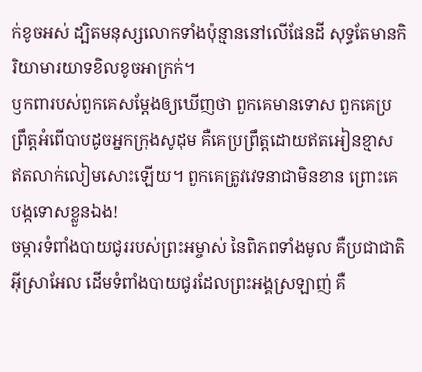ក់ខូចអស់ ដ្បិតមនុស្សលោកទាំងប៉ុន្មាននៅលើផែនដី សុទ្ធតែមានកិរិយាមារយាទខិលខូចអាក្រក់។
ឫកពារបស់ពួកគេសម្តែងឲ្យឃើញថា ពួកគេមានទោស ពួកគេប្រព្រឹត្តអំពើបាបដូចអ្នកក្រុងសូដុម គឺគេប្រព្រឹត្តដោយឥតអៀនខ្មាស ឥតលាក់លៀមសោះឡើយ។ ពួកគេត្រូវវេទនាជាមិនខាន ព្រោះគេបង្កទោសខ្លួនឯង!
ចម្ការទំពាំងបាយជូររបស់ព្រះអម្ចាស់ នៃពិភពទាំងមូល គឺប្រជាជាតិអ៊ីស្រាអែល ដើមទំពាំងបាយជូរដែលព្រះអង្គស្រឡាញ់ គឺ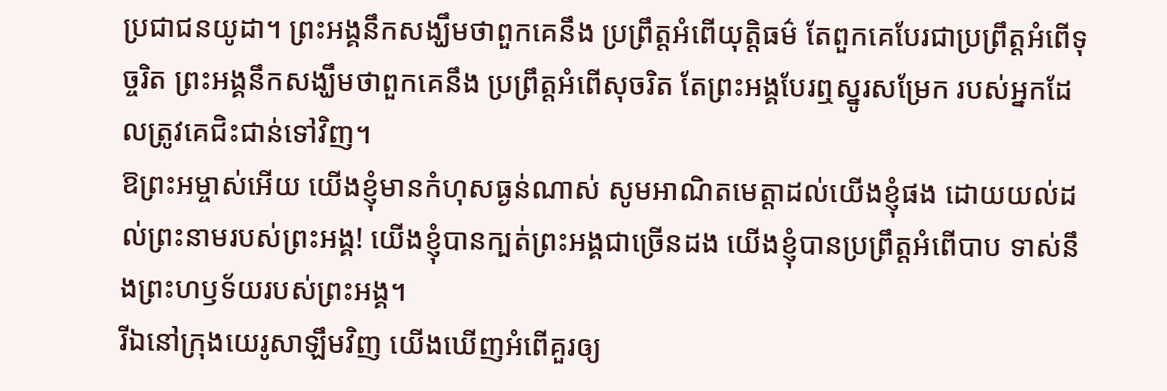ប្រជាជនយូដា។ ព្រះអង្គនឹកសង្ឃឹមថាពួកគេនឹង ប្រព្រឹត្តអំពើយុត្តិធម៌ តែពួកគេបែរជាប្រព្រឹត្តអំពើទុច្ចរិត ព្រះអង្គនឹកសង្ឃឹមថាពួកគេនឹង ប្រព្រឹត្តអំពើសុចរិត តែព្រះអង្គបែរឮស្នូរសម្រែក របស់អ្នកដែលត្រូវគេជិះជាន់ទៅវិញ។
ឱព្រះអម្ចាស់អើយ យើងខ្ញុំមានកំហុសធ្ងន់ណាស់ សូមអាណិតមេត្តាដល់យើងខ្ញុំផង ដោយយល់ដល់ព្រះនាមរបស់ព្រះអង្គ! យើងខ្ញុំបានក្បត់ព្រះអង្គជាច្រើនដង យើងខ្ញុំបានប្រព្រឹត្តអំពើបាប ទាស់នឹងព្រះហឫទ័យរបស់ព្រះអង្គ។
រីឯនៅក្រុងយេរូសាឡឹមវិញ យើងឃើញអំពើគួរឲ្យ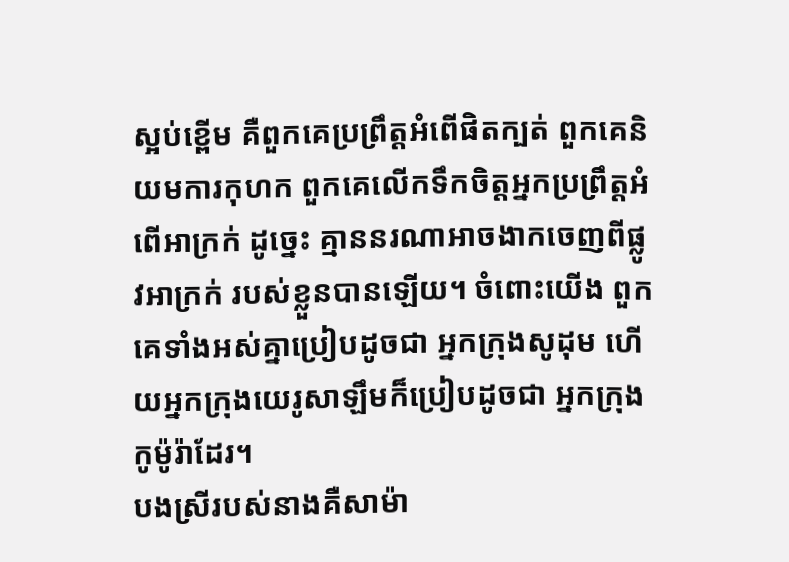ស្អប់ខ្ពើម គឺពួកគេប្រព្រឹត្តអំពើផិតក្បត់ ពួកគេនិយមការកុហក ពួកគេលើកទឹកចិត្តអ្នកប្រព្រឹត្តអំពើអាក្រក់ ដូច្នេះ គ្មាននរណាអាចងាកចេញពីផ្លូវអាក្រក់ របស់ខ្លួនបានឡើយ។ ចំពោះយើង ពួកគេទាំងអស់គ្នាប្រៀបដូចជា អ្នកក្រុងសូដុម ហើយអ្នកក្រុងយេរូសាឡឹមក៏ប្រៀបដូចជា អ្នកក្រុងកូម៉ូរ៉ាដែរ។
បងស្រីរបស់នាងគឺសាម៉ា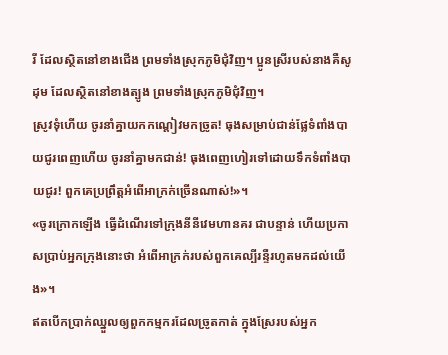រី ដែលស្ថិតនៅខាងជើង ព្រមទាំងស្រុកភូមិជុំវិញ។ ប្អូនស្រីរបស់នាងគឺសូដុម ដែលស្ថិតនៅខាងត្បូង ព្រមទាំងស្រុកភូមិជុំវិញ។
ស្រូវទុំហើយ ចូរនាំគ្នាយកកណ្ដៀវមកច្រូត! ធុងសម្រាប់ជាន់ផ្លែទំពាំងបាយជូរពេញហើយ ចូរនាំគ្នាមកជាន់! ធុងពេញហៀរទៅដោយទឹកទំពាំងបាយជូរ! ពួកគេប្រព្រឹត្តអំពើអាក្រក់ច្រើនណាស់!»។
«ចូរក្រោកឡើង ធ្វើដំណើរទៅក្រុងនីនីវេមហានគរ ជាបន្ទាន់ ហើយប្រកាសប្រាប់អ្នកក្រុងនោះថា អំពើអាក្រក់របស់ពួកគេល្បីរន្ទឺរហូតមកដល់យើង»។
ឥតបើកប្រាក់ឈ្នួលឲ្យពួកកម្មករដែលច្រូតកាត់ ក្នុងស្រែរបស់អ្នក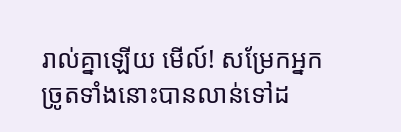រាល់គ្នាឡើយ មើល៍! សម្រែកអ្នកច្រូតទាំងនោះបានលាន់ទៅដ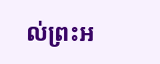ល់ព្រះអ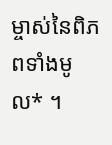ម្ចាស់នៃពិភពទាំងមូល* ។